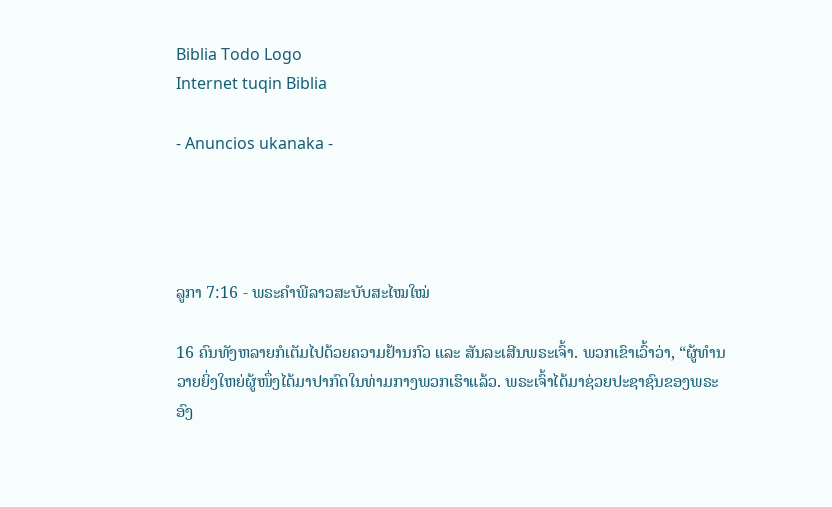Biblia Todo Logo
Internet tuqin Biblia

- Anuncios ukanaka -




ລູກາ 7:16 - ພຣະຄຳພີລາວສະບັບສະໄໝໃໝ່

16 ຄົນທັງຫລາຍກໍເຕັມໄປດ້ວຍຄວາມຢ້ານກົວ ແລະ ສັນລະເສີນພຣະເຈົ້າ. ພວກເຂົາເວົ້າວ່າ, “ຜູ້ທຳນວາຍຍິ່ງໃຫຍ່ຜູ້ໜຶ່ງໄດ້ມາປາກົດໃນທ່າມກາງພວກເຮົາແລ້ວ. ພຣະເຈົ້າໄດ້ມາຊ່ວຍປະຊາຊົນຂອງພຣະອົງ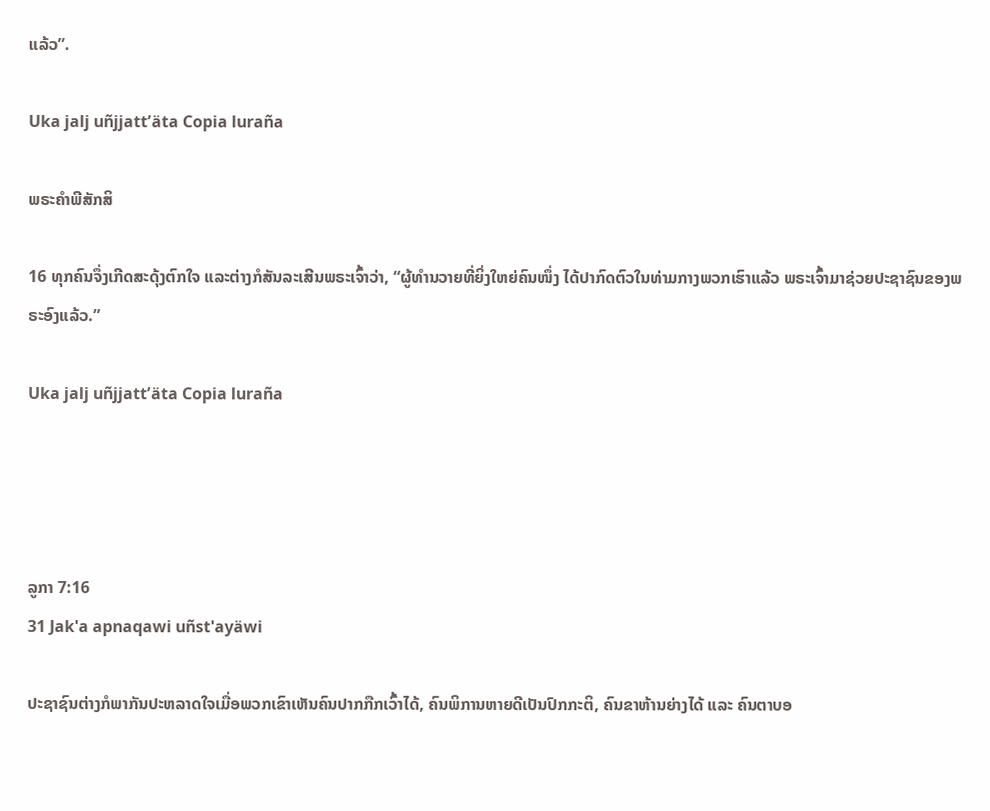ແລ້ວ”.

Uka jalj uñjjattʼäta Copia luraña

ພຣະຄຳພີສັກສິ

16 ທຸກຄົນຈຶ່ງເກີດສະດຸ້ງຕົກໃຈ ແລະຕ່າງກໍສັນລະເສີນພຣະເຈົ້າວ່າ, “ຜູ້ທຳນວາຍທີ່ຍິ່ງໃຫຍ່ຄົນໜຶ່ງ ໄດ້ປາກົດຕົວໃນທ່າມກາງພວກເຮົາແລ້ວ ພຣະເຈົ້າມາຊ່ວຍປະຊາຊົນຂອງພຣະອົງແລ້ວ.”

Uka jalj uñjjattʼäta Copia luraña




ລູກາ 7:16
31 Jak'a apnaqawi uñst'ayäwi

ປະຊາຊົນຕ່າງກໍພາກັນປະຫລາດໃຈເມື່ອພວກເຂົາເຫັນຄົນປາກກືກເວົ້າໄດ້, ຄົນພິການຫາຍດີເປັນປົກກະຕິ, ຄົນຂາຫ້ານຍ່າງໄດ້ ແລະ ຄົນຕາບອ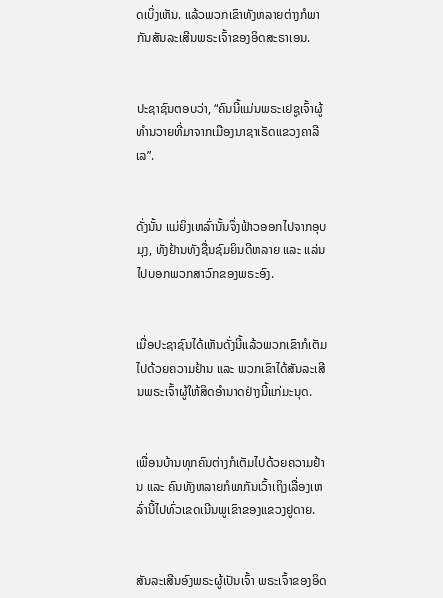ດເບິ່ງເຫັນ. ແລ້ວພວກເຂົາທັງຫລາຍຕ່າງກໍພາກັນສັນລະເສີນພຣະເຈົ້າຂອງອິດສະຣາເອນ.


ປະຊາຊົນຕອບວ່າ, “ຄົນນີ້ແມ່ນພຣະເຢຊູເຈົ້າຜູ້ທຳນວາຍທີ່ມາຈາກເມືອງນາຊາເຣັດແຂວງຄາລີເລ”.


ດັ່ງນັ້ນ ແມ່ຍິງເຫລົ່ານັ້ນຈຶ່ງຟ້າວອອກໄປຈາກອຸບມຸງ, ທັງຢ້ານທັງຊື່ນຊົມຍິນດີຫລາຍ ແລະ ແລ່ນໄປບອກພວກສາວົກຂອງພຣະອົງ.


ເມື່ອປະຊາຊົນໄດ້ເຫັນດັ່ງນີ້ແລ້ວພວກເຂົາກໍເຕັມໄປດ້ວຍຄວາມຢ້ານ ແລະ ພວກເຂົາໄດ້ສັນລະເສີນພຣະເຈົ້າຜູ້ໃຫ້ສິດອຳນາດຢ່າງນີ້ແກ່ມະນຸດ.


ເພື່ອນບ້ານທຸກຄົນຕ່າງກໍເຕັມໄປດ້ວຍຄວາມຢ້ານ ແລະ ຄົນທັງຫລາຍກໍພາກັນເວົ້າເຖິງເລື່ອງເຫລົ່ານີ້ໄປທົ່ວເຂດເນີນພູເຂົາຂອງແຂວງຢູດາຍ.


ສັນລະເສີນອົງພຣະຜູ້ເປັນເຈົ້າ ພຣະເຈົ້າຂອງອິດ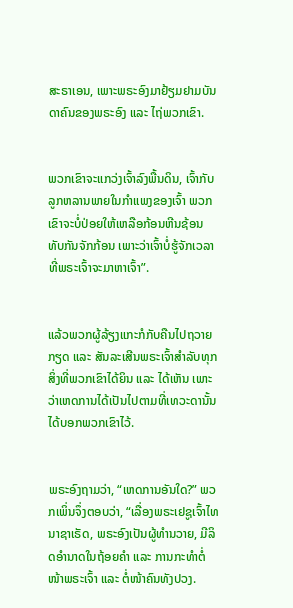ສະຣາເອນ, ເພາະພຣະອົງມາຢ້ຽມຢາມບັນດາຄົນຂອງພຣະອົງ ແລະ ໄຖ່ພວກເຂົາ.


ພວກເຂົາຈະແກວ່ງເຈົ້າລົງພື້ນດິນ, ເຈົ້າກັບລູກຫລານພາຍໃນກຳແພງຂອງເຈົ້າ ພວກເຂົາຈະບໍ່ປ່ອຍໃຫ້ເຫລືອກ້ອນຫີນຊ້ອນທັບກັນຈັກກ້ອນ ເພາະວ່າເຈົ້າບໍ່ຮູ້ຈັກເວລາທີ່ພຣະເຈົ້າຈະມາຫາເຈົ້າ”.


ແລ້ວພວກຜູ້ລ້ຽງແກະກໍກັບຄືນໄປຖວາຍກຽດ ແລະ ສັນລະເສີນພຣະເຈົ້າສຳລັບທຸກສິ່ງທີ່ພວກເຂົາໄດ້ຍິນ ແລະ ໄດ້ເຫັນ ເພາະວ່າເຫດການໄດ້ເປັນໄປຕາມທີ່ເທວະດານັ້ນໄດ້ບອກພວກເຂົາໄວ້.


ພຣະອົງຖາມວ່າ, “ເຫດການອັນໃດ?” ພວກເພິ່ນຈຶ່ງຕອບວ່າ, “ເລື່ອງພຣະເຢຊູເຈົ້າໄທນາຊາເຣັດ, ພຣະອົງເປັນຜູ້ທຳນວາຍ, ມີລິດອຳນາດໃນຖ້ອຍຄຳ ແລະ ການກະທຳຕໍ່ໜ້າພຣະເຈົ້າ ແລະ ຕໍ່ໜ້າຄົນທັງປວງ.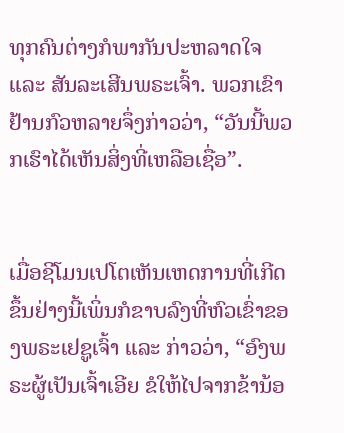ທຸກຄົນຕ່າງກໍພາກັນປະຫລາດໃຈ ແລະ ສັນລະເສີນພຣະເຈົ້າ. ພວກເຂົາຢ້ານກົວຫລາຍຈຶ່ງກ່າວວ່າ, “ວັນນີ້ພວກເຮົາໄດ້ເຫັນສິ່ງທີ່ເຫລືອເຊື່ອ”.


ເມື່ອຊີໂມນເປໂຕເຫັນເຫດການທີ່ເກີດຂຶ້ນຢ່າງນີ້ເພິ່ນກໍຂາບລົງທີ່ຫົວເຂົ່າຂອງພຣະເຢຊູເຈົ້າ ແລະ ກ່າວວ່າ, “ອົງພຣະຜູ້ເປັນເຈົ້າເອີຍ ຂໍໃຫ້ໄປຈາກຂ້ານ້ອ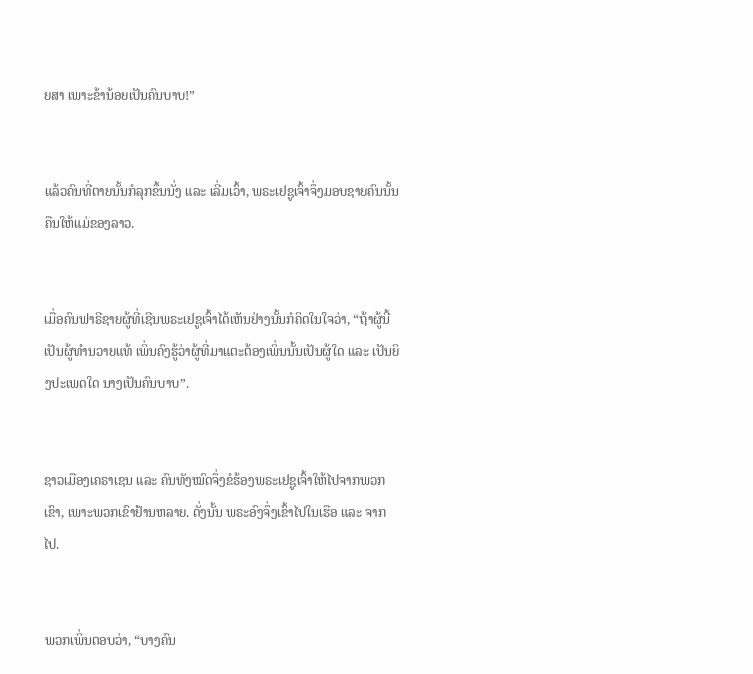ຍສາ ເພາະຂ້ານ້ອຍເປັນຄົນບາບ!”


ແລ້ວຄົນທີ່ຕາຍນັ້ນກໍລຸກຂຶ້ນນັ່ງ ແລະ ເລີ່ມເວົ້າ, ພຣະເຢຊູເຈົ້າຈຶ່ງມອບຊາຍຄົນນັ້ນຄືນໃຫ້ແມ່ຂອງລາວ.


ເມື່ອຄົນຟາຣີຊາຍຜູ້ທີ່ເຊີນພຣະເຢຊູເຈົ້າໄດ້ເຫັນຢ່າງນັ້ນກໍຄິດໃນໃຈວ່າ, “ຖ້າຜູ້ນີ້ເປັນຜູ້ທຳນວາຍແທ້ ເພິ່ນຄົງຮູ້ວ່າຜູ້ທີ່ມາແຕະຕ້ອງເພິ່ນນັ້ນເປັນຜູ້ໃດ ແລະ ເປັນຍິງປະເພດໃດ ນາງເປັນຄົນບາບ”.


ຊາວເມືອງເຄຣາເຊນ ແລະ ຄົນທັງໝົດຈຶ່ງຂໍຮ້ອງພຣະເຢຊູເຈົ້າໃຫ້ໄປຈາກພວກເຂົາ, ເພາະພວກເຂົາຢ້ານຫລາຍ. ດັ່ງນັ້ນ ພຣະອົງຈຶ່ງເຂົ້າໄປໃນເຮືອ ແລະ ຈາກໄປ.


ພວກເພິ່ນຕອບວ່າ, “ບາງຄົນ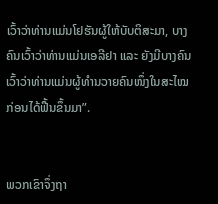ເວົ້າວ່າທ່ານແມ່ນໂຢຮັນຜູ້ໃຫ້ບັບຕິສະມາ, ບາງຄົນເວົ້າວ່າທ່ານແມ່ນເອລີຢາ ແລະ ຍັງມີບາງຄົນເວົ້າວ່າທ່ານແມ່ນຜູ້ທຳນວາຍຄົນໜຶ່ງໃນສະໄໝກ່ອນໄດ້ຟື້ນຂຶ້ນມາ”.


ພວກເຂົາຈຶ່ງຖາ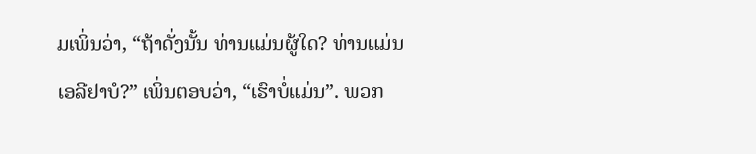ມເພິ່ນວ່າ, “ຖ້າດັ່ງນັ້ນ ທ່ານແມ່ນຜູ້ໃດ? ທ່ານແມ່ນເອລີຢາບໍ?” ເພິ່ນຕອບວ່າ, “ເຮົາບໍ່ແມ່ນ”. ພວກ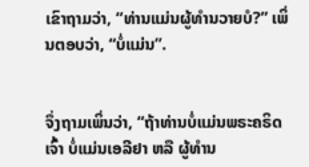ເຂົາຖາມວ່າ, “ທ່ານແມ່ນຜູ້ທຳນວາຍບໍ?” ເພິ່ນຕອບວ່າ, “ບໍ່ແມ່ນ”.


ຈຶ່ງຖາມເພິ່ນວ່າ, “ຖ້າທ່ານບໍ່ແມ່ນພຣະຄຣິດເຈົ້າ ບໍ່ແມ່ນເອລີຢາ ຫລື ຜູ້ທຳນ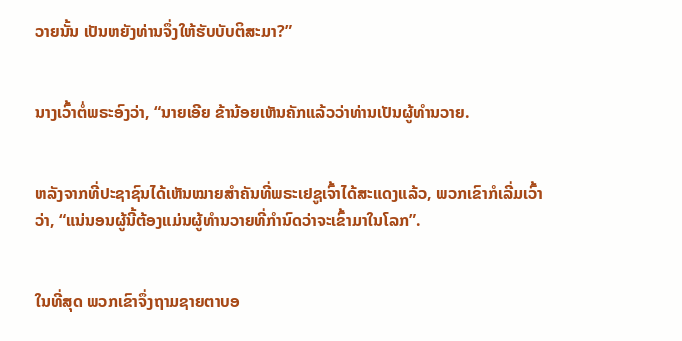ວາຍນັ້ນ ເປັນຫຍັງທ່ານຈຶ່ງໃຫ້ຮັບບັບຕິສະມາ?”


ນາງເວົ້າຕໍ່ພຣະອົງວ່າ, “ນາຍເອີຍ ຂ້ານ້ອຍເຫັນຄັກແລ້ວວ່າທ່ານເປັນຜູ້ທຳນວາຍ.


ຫລັງຈາກທີ່ປະຊາຊົນໄດ້ເຫັນໝາຍສຳຄັນທີ່ພຣະເຢຊູເຈົ້າໄດ້ສະແດງແລ້ວ, ພວກເຂົາກໍເລີ່ມເວົ້າວ່າ, “ແນ່ນອນຜູ້ນີ້ຕ້ອງແມ່ນຜູ້ທຳນວາຍທີ່ກຳນົດວ່າຈະເຂົ້າມາໃນໂລກ”.


ໃນທີ່ສຸດ ພວກເຂົາຈຶ່ງຖາມຊາຍຕາບອ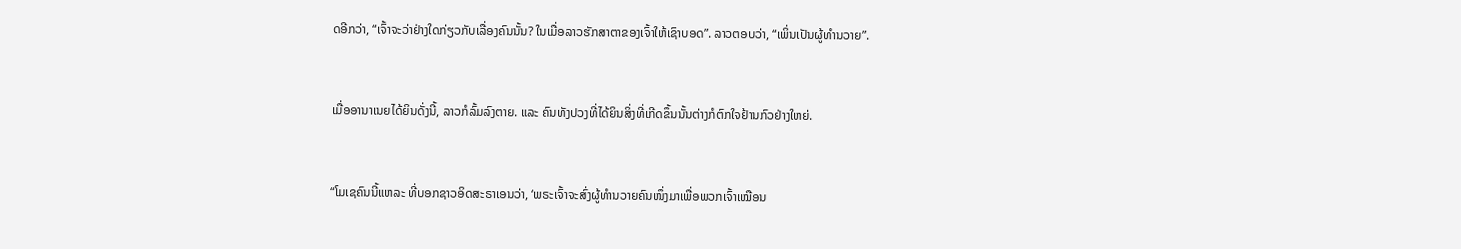ດອີກວ່າ, “ເຈົ້າຈະວ່າຢ່າງໃດກ່ຽວກັບເລື່ອງຄົນນັ້ນ? ໃນເມື່ອລາວຮັກສາຕາຂອງເຈົ້າໃຫ້ເຊົາບອດ”. ລາວຕອບວ່າ, “ເພິ່ນເປັນຜູ້ທຳນວາຍ”.


ເມື່ອອານາເນຍໄດ້ຍິນດັ່ງນີ້, ລາວກໍລົ້ມລົງຕາຍ. ແລະ ຄົນທັງປວງທີ່ໄດ້ຍິນສິ່ງທີ່ເກີດຂຶ້ນນັ້ນຕ່າງກໍຕົກໃຈຢ້ານກົວຢ່າງໃຫຍ່.


“ໂມເຊຄົນນີ້ແຫລະ ທີ່ບອກຊາວອິດສະຣາເອນວ່າ, ‘ພຣະເຈົ້າຈະສົ່ງຜູ້ທຳນວາຍຄົນໜຶ່ງມາເພື່ອພວກເຈົ້າເໝືອນ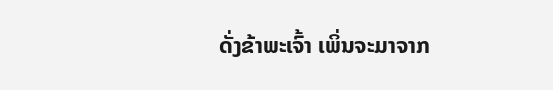ດັ່ງຂ້າພະເຈົ້າ ເພິ່ນຈະມາຈາກ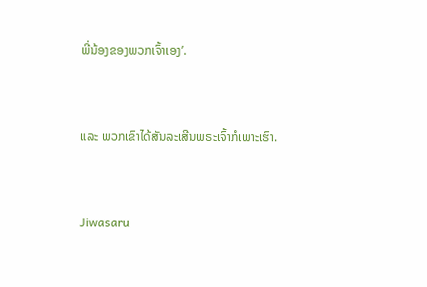ພີ່ນ້ອງຂອງພວກເຈົ້າເອງ’.


ແລະ ພວກເຂົາໄດ້ສັນລະເສີນພຣະເຈົ້າກໍເພາະເຮົາ.


Jiwasaru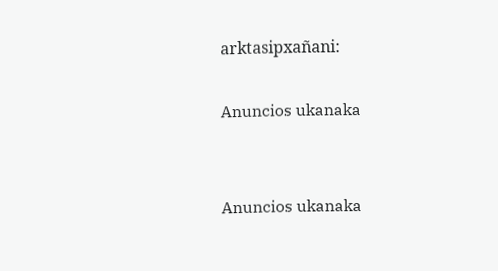arktasipxañani:

Anuncios ukanaka


Anuncios ukanaka